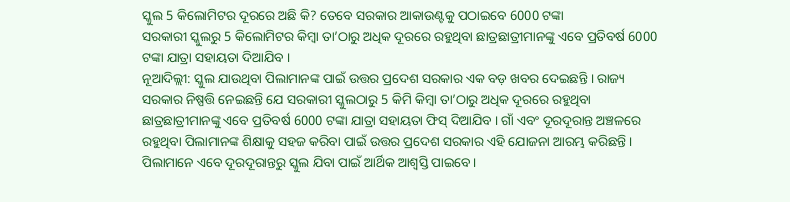ସ୍କୁଲ 5 କିଲୋମିଟର ଦୂରରେ ଅଛି କି? ତେବେ ସରକାର ଆକାଉଣ୍ଟକୁ ପଠାଇବେ 6000 ଟଙ୍କା
ସରକାରୀ ସ୍କୁଲରୁ 5 କିଲୋମିଟର କିମ୍ବା ତା’ଠାରୁ ଅଧିକ ଦୂରରେ ରହୁଥିବା ଛାତ୍ରଛାତ୍ରୀମାନଙ୍କୁ ଏବେ ପ୍ରତିବର୍ଷ 6000 ଟଙ୍କା ଯାତ୍ରା ସହାୟତା ଦିଆଯିବ ।
ନୂଆଦିଲ୍ଲୀ: ସ୍କୁଲ ଯାଉଥିବା ପିଲାମାନଙ୍କ ପାଇଁ ଉତ୍ତର ପ୍ରଦେଶ ସରକାର ଏକ ବଡ଼ ଖବର ଦେଇଛନ୍ତି । ରାଜ୍ୟ ସରକାର ନିଷ୍ପତ୍ତି ନେଇଛନ୍ତି ଯେ ସରକାରୀ ସ୍କୁଲଠାରୁ 5 କିମି କିମ୍ବା ତା’ଠାରୁ ଅଧିକ ଦୂରରେ ରହୁଥିବା ଛାତ୍ରଛାତ୍ରୀମାନଙ୍କୁ ଏବେ ପ୍ରତିବର୍ଷ 6000 ଟଙ୍କା ଯାତ୍ରା ସହାୟତା ଫିସ୍ ଦିଆଯିବ । ଗାଁ ଏବଂ ଦୂରଦୂରାନ୍ତ ଅଞ୍ଚଳରେ ରହୁଥିବା ପିଲାମାନଙ୍କ ଶିକ୍ଷାକୁ ସହଜ କରିବା ପାଇଁ ଉତ୍ତର ପ୍ରଦେଶ ସରକାର ଏହି ଯୋଜନା ଆରମ୍ଭ କରିଛନ୍ତି ।
ପିଲାମାନେ ଏବେ ଦୂରଦୂରାନ୍ତରୁ ସ୍କୁଲ ଯିବା ପାଇଁ ଆର୍ଥିକ ଆଶ୍ୱସ୍ତି ପାଇବେ।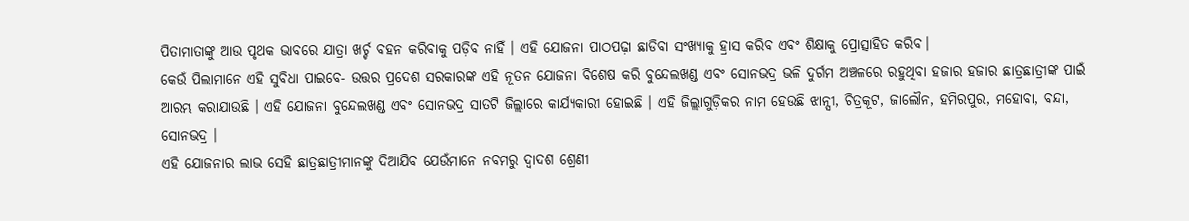ପିତାମାତାଙ୍କୁ ଆଉ ପୃଥକ ଭାବରେ ଯାତ୍ରା ଖର୍ଚ୍ଚ ବହନ କରିବାକୁ ପଡ଼ିବ ନାହିଁ । ଏହି ଯୋଜନା ପାଠପଢ଼ା ଛାଡିବା ସଂଖ୍ୟାକୁ ହ୍ରାସ କରିବ ଏବଂ ଶିକ୍ଷାକୁ ପ୍ରୋତ୍ସାହିତ କରିବ।
କେଉଁ ପିଲାମାନେ ଏହି ସୁବିଧା ପାଇବେ- ଉତ୍ତର ପ୍ରଦେଶ ସରକାରଙ୍କ ଏହି ନୂତନ ଯୋଜନା ବିଶେଷ କରି ବୁନ୍ଦେଲଖଣ୍ଡ ଏବଂ ସୋନଭଦ୍ର ଭଳି ଦୁର୍ଗମ ଅଞ୍ଚଳରେ ରହୁଥିବା ହଜାର ହଜାର ଛାତ୍ରଛାତ୍ରୀଙ୍କ ପାଇଁ ଆରମ୍ଭ କରାଯାଉଛି । ଏହି ଯୋଜନା ବୁନ୍ଦେଲଖଣ୍ଡ ଏବଂ ସୋନଭଦ୍ର ସାତଟି ଜିଲ୍ଲାରେ କାର୍ଯ୍ୟକାରୀ ହୋଇଛି । ଏହି ଜିଲ୍ଲାଗୁଡ଼ିକର ନାମ ହେଉଛି ଝାନ୍ସୀ, ଚିତ୍ରକୂଟ, ଜାଲୌନ, ହମିରପୁର, ମହୋବା, ବନ୍ଦା, ସୋନଭଦ୍ର ।
ଏହି ଯୋଜନାର ଲାଭ ସେହି ଛାତ୍ରଛାତ୍ରୀମାନଙ୍କୁ ଦିଆଯିବ ଯେଉଁମାନେ ନବମରୁ ଦ୍ୱାଦଶ ଶ୍ରେଣୀ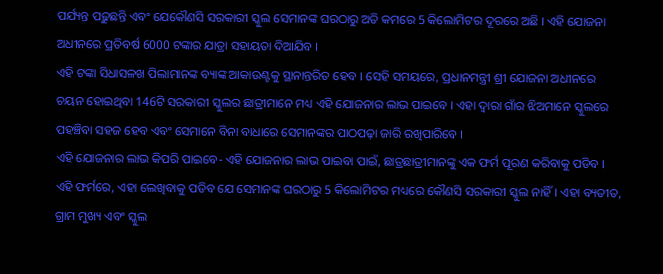ପର୍ଯ୍ୟନ୍ତ ପଢ଼ୁଛନ୍ତି ଏବଂ ଯେକୌଣସି ସରକାରୀ ସ୍କୁଲ ସେମାନଙ୍କ ଘରଠାରୁ ଅତି କମରେ 5 କିଲୋମିଟର ଦୂରରେ ଅଛି । ଏହି ଯୋଜନା ଅଧୀନରେ ପ୍ରତିବର୍ଷ 6000 ଟଙ୍କାର ଯାତ୍ରା ସହାୟତା ଦିଆଯିବ ।
ଏହି ଟଙ୍କା ସିଧାସଳଖ ପିଲାମାନଙ୍କ ବ୍ୟାଙ୍କ ଆକାଉଣ୍ଟକୁ ସ୍ଥାନାନ୍ତରିତ ହେବ । ସେହି ସମୟରେ, ପ୍ରଧାନମନ୍ତ୍ରୀ ଶ୍ରୀ ଯୋଜନା ଅଧୀନରେ ଚୟନ ହୋଇଥିବା 146ଟି ସରକାରୀ ସ୍କୁଲର ଛାତ୍ରୀମାନେ ମଧ୍ୟ ଏହି ଯୋଜନାର ଲାଭ ପାଇବେ । ଏହା ଦ୍ୱାରା ଗାଁର ଝିଅମାନେ ସ୍କୁଲରେ ପହଞ୍ଚିବା ସହଜ ହେବ ଏବଂ ସେମାନେ ବିନା ବାଧାରେ ସେମାନଙ୍କର ପାଠପଢ଼ା ଜାରି ରଖିପାରିବେ ।
ଏହି ଯୋଜନାର ଲାଭ କିପରି ପାଇବେ- ଏହି ଯୋଜନାର ଲାଭ ପାଇବା ପାଇଁ, ଛାତ୍ରଛାତ୍ରୀମାନଙ୍କୁ ଏକ ଫର୍ମ ପୂରଣ କରିବାକୁ ପଡିବ । ଏହି ଫର୍ମରେ, ଏହା ଲେଖିବାକୁ ପଡିବ ଯେ ସେମାନଙ୍କ ଘରଠାରୁ 5 କିଲୋମିଟର ମଧ୍ୟରେ କୌଣସି ସରକାରୀ ସ୍କୁଲ ନାହିଁ । ଏହା ବ୍ୟତୀତ, ଗ୍ରାମ ମୁଖ୍ୟ ଏବଂ ସ୍କୁଲ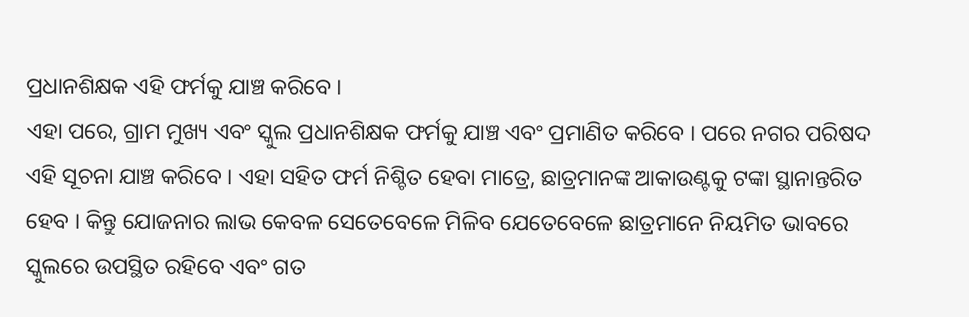ପ୍ରଧାନଶିକ୍ଷକ ଏହି ଫର୍ମକୁ ଯାଞ୍ଚ କରିବେ ।
ଏହା ପରେ, ଗ୍ରାମ ମୁଖ୍ୟ ଏବଂ ସ୍କୁଲ ପ୍ରଧାନଶିକ୍ଷକ ଫର୍ମକୁ ଯାଞ୍ଚ ଏବଂ ପ୍ରମାଣିତ କରିବେ । ପରେ ନଗର ପରିଷଦ ଏହି ସୂଚନା ଯାଞ୍ଚ କରିବେ । ଏହା ସହିତ ଫର୍ମ ନିଶ୍ଚିତ ହେବା ମାତ୍ରେ, ଛାତ୍ରମାନଙ୍କ ଆକାଉଣ୍ଟକୁ ଟଙ୍କା ସ୍ଥାନାନ୍ତରିତ ହେବ । କିନ୍ତୁ ଯୋଜନାର ଲାଭ କେବଳ ସେତେବେଳେ ମିଳିବ ଯେତେବେଳେ ଛାତ୍ରମାନେ ନିୟମିତ ଭାବରେ ସ୍କୁଲରେ ଉପସ୍ଥିତ ରହିବେ ଏବଂ ଗତ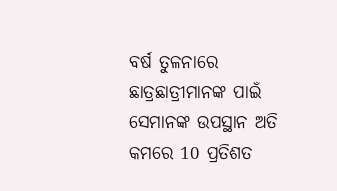ବର୍ଷ ତୁଳନାରେ ଛାତ୍ରଛାତ୍ରୀମାନଙ୍କ ପାଇଁ ସେମାନଙ୍କ ଉପସ୍ଥାନ ଅତି କମରେ 10 ପ୍ରତିଶତ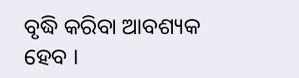ବୃଦ୍ଧି କରିବା ଆବଶ୍ୟକ ହେବ ।